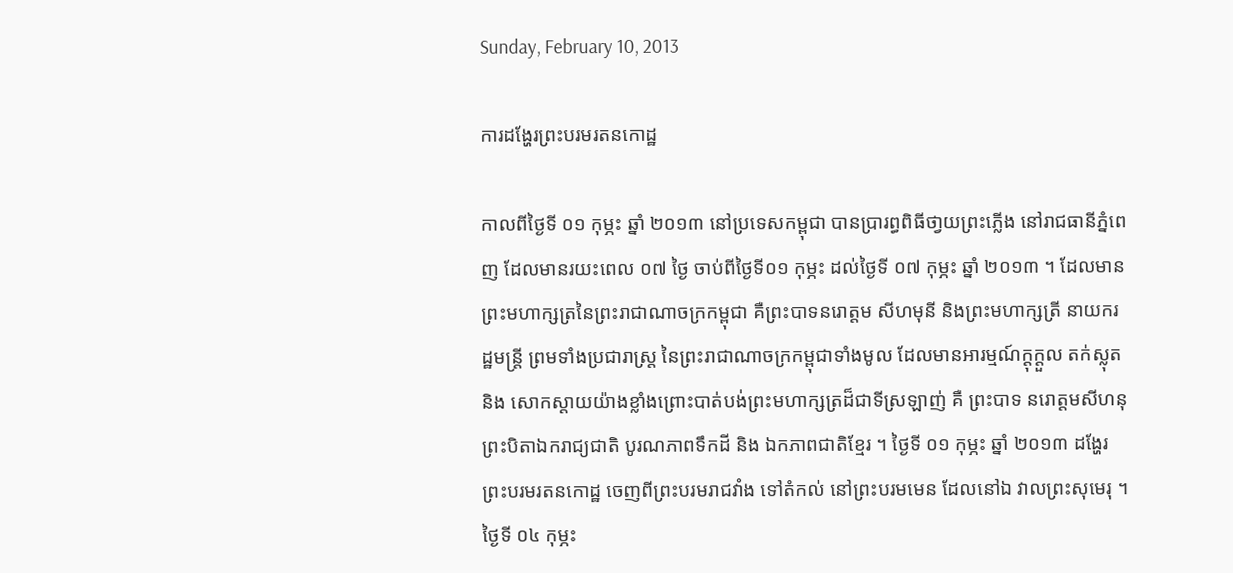Sunday, February 10, 2013

ការដង្ហែរព្រះបរមរតនកោដ្ឋ

កាលពីថ្ងៃទី ០១ កុម្ភះ ឆ្នាំ ២០១៣ នៅប្រទេសកម្ពុជា បានប្រារព្ធពិធីថា្វយព្រះភ្លើង នៅរាជធានីភ្នំពេញ ដែលមានរយះពេល ០៧ ថ្ងៃ ចាប់ពីថ្ងៃទី០១ កុម្ភះ ដល់ថ្ងៃទី ០៧ កុម្ភះ ឆ្នាំ ២០១៣ ។ ដែលមានព្រះមហាក្សត្រនៃព្រះរាជាណាចក្រកម្ពុជា គឺព្រះបាទនរោត្តម សីហមុនី និងព្រះមហាក្សត្រី នាយករដ្ឋមន្រ្តី ព្រមទាំងប្រជារាស្រ្ត នៃព្រះរាជាណាចក្រកម្ពុជាទាំងមូល ដែលមានអារម្មណ៍ក្ដុក្ដួល តក់ស្លុត និង សោកស្ដាយយ៉ាងខ្លាំងព្រោះបាត់បង់ព្រះមហាក្សត្រដ៏ជាទីស្រឡាញ់ គឺ ព្រះបាទ នរោត្តមសីហនុ ព្រះបិតាឯករាជ្យជាតិ បូរណភាពទឹកដី និង ឯកភាពជាតិខ្មែរ ។ ថ្ងៃទី ០១ កុម្ភះ ឆ្នាំ ២០១៣ ដង្ហែរព្រះបរមរតនកោដ្ឋ ចេញពីព្រះបរមរាជវាំង ទៅតំកល់ នៅព្រះបរមមេន ដែលនៅឯ វាលព្រះសុមេរុ ។ ថ្ងៃទី ០៤ កុម្ភះ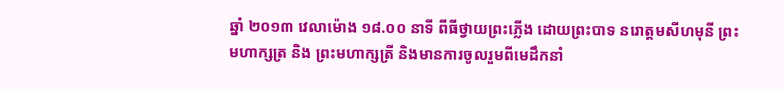ឆ្នាំ ២០១៣ វេលាម៉ោង ១៨.០០ នាទី ពីធីថ្វាយព្រះភ្លើង ដោយព្រះបាទ នរោត្តមសីហមុនី ព្រះមហាក្សត្រ និង ព្រះមហាក្សត្រី និងមានការចូលរួមពីមេដឹកនាំ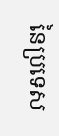នៃប្រទេស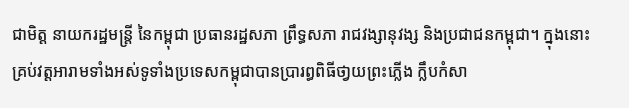ជាមិត្ត នាយករដ្ឋមន្រ្តី នៃកម្ពុជា ប្រធានរដ្ឋសភា ព្រឹទ្ធសភា រាជវង្សានុវង្ស និងប្រជាជនកម្ពុជា។ ក្នុងនោះគ្រប់វត្តអារាមទាំងអស់ទូទាំងប្រទេសកម្ពុជាបានប្រារព្ធពិធីថា្វយព្រះភ្លើង ក្លឹបកំសា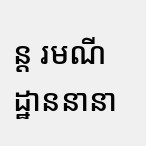ន្ត រមណីដ្ឋាននានា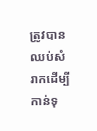ត្រូវបានឈប់សំរាកដើម្បីកាន់ទុ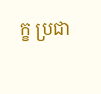ក្ខ ប្រជា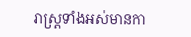រាស្រ្តទាំងអស់មានកា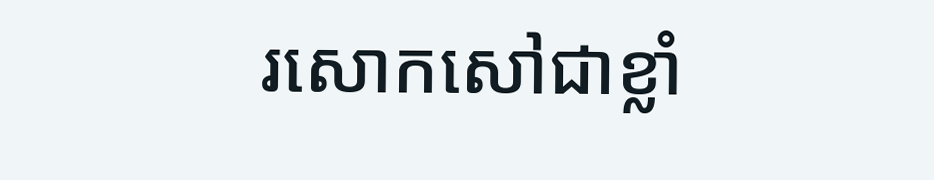រសោកសៅជាខ្លាំ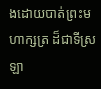ងដោយបាត់ព្រះមហាក្សត្រ ដ៏ជាទីស្រឡា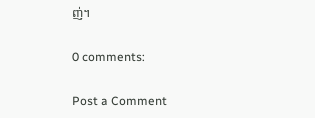ញ់។

0 comments:

Post a Comment